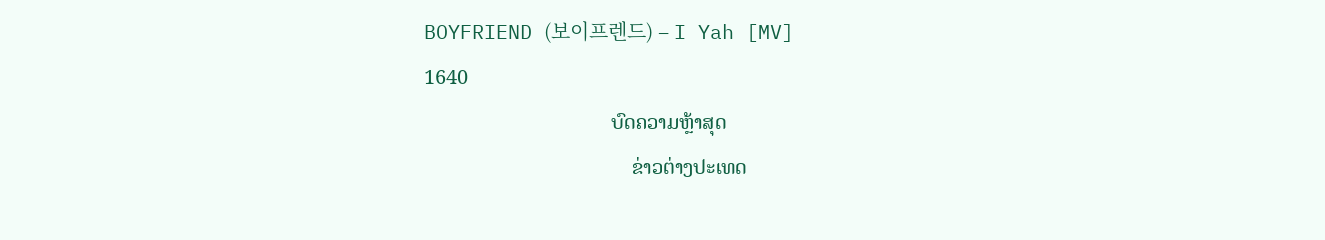BOYFRIEND (보이프렌드) – I Yah [MV]
1640
                                    ບົດຄວາມຫຼ້າສຸດ
                                        ຂ່າວຕ່າງປະເທດ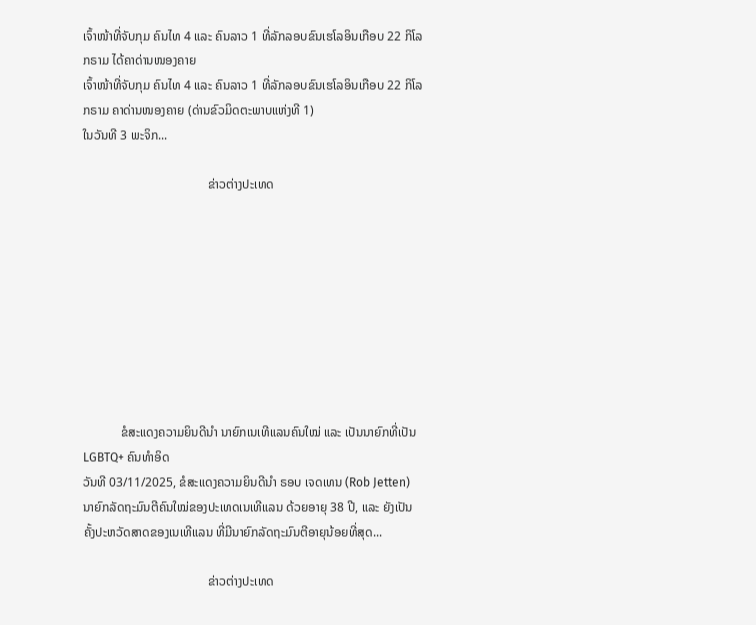ເຈົ້າໜ້າທີ່ຈັບກຸມ ຄົນໄທ 4 ແລະ ຄົນລາວ 1 ທີ່ລັກລອບຂົນເຮໂລອິນເກືອບ 22 ກິໂລກຣາມ ໄດ້ຄາດ່ານໜອງຄາຍ
ເຈົ້າໜ້າທີ່ຈັບກຸມ ຄົນໄທ 4 ແລະ ຄົນລາວ 1 ທີ່ລັກລອບຂົນເຮໂລອິນເກືອບ 22 ກິໂລກຣາມ ຄາດ່ານໜອງຄາຍ (ດ່ານຂົວມິດຕະພາບແຫ່ງທີ 1)
ໃນວັນທີ 3 ພະຈິກ...

                                        ຂ່າວຕ່າງປະເທດ









            ຂໍສະແດງຄວາມຍິນດີນຳ ນາຍົກເນເທີແລນຄົນໃໝ່ ແລະ ເປັນນາຍົກທີ່ເປັນ LGBTQ+ ຄົນທຳອິດ
ວັນທີ 03/11/2025, ຂໍສະແດງຄວາມຍິນດີນຳ ຣອບ ເຈດເທນ (Rob Jetten) ນາຍົກລັດຖະມົນຕີຄົນໃໝ່ຂອງປະເທດເນເທີແລນ ດ້ວຍອາຍຸ 38 ປີ, ແລະ ຍັງເປັນຄັ້ງປະຫວັດສາດຂອງເນເທີແລນ ທີ່ມີນາຍົກລັດຖະມົນຕີອາຍຸນ້ອຍທີ່ສຸດ...

                                        ຂ່າວຕ່າງປະເທດ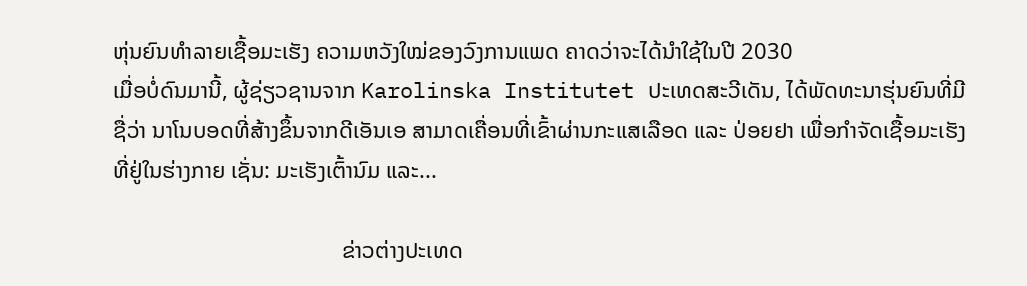ຫຸ່ນຍົນທຳລາຍເຊື້ອມະເຮັງ ຄວາມຫວັງໃໝ່ຂອງວົງການແພດ ຄາດວ່າຈະໄດ້ນໍາໃຊ້ໃນປີ 2030
ເມື່ອບໍ່ດົນມານີ້, ຜູ້ຊ່ຽວຊານຈາກ Karolinska Institutet ປະເທດສະວີເດັນ, ໄດ້ພັດທະນາຮຸ່ນຍົນທີ່ມີຊື່ວ່າ ນາໂນບອດທີ່ສ້າງຂຶ້ນຈາກດີເອັນເອ ສາມາດເຄື່ອນທີ່ເຂົ້າຜ່ານກະແສເລືອດ ແລະ ປ່ອຍຢາ ເພື່ອກຳຈັດເຊື້ອມະເຮັງທີ່ຢູ່ໃນຮ່າງກາຍ ເຊັ່ນ: ມະເຮັງເຕົ້ານົມ ແລະ...

                                        ຂ່າວຕ່າງປະເທດ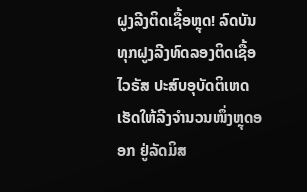ຝູງລີງຕິດເຊື້ອຫຼຸດ! ລົດບັນທຸກຝູງລີງທົດລອງຕິດເຊື້ອໄວຣັສ ປະສົບອຸບັດຕິເຫດ ເຮັດໃຫ້ລີງຈຳນວນໜຶ່ງຫຼຸດອອກ ຢູ່ລັດມິສ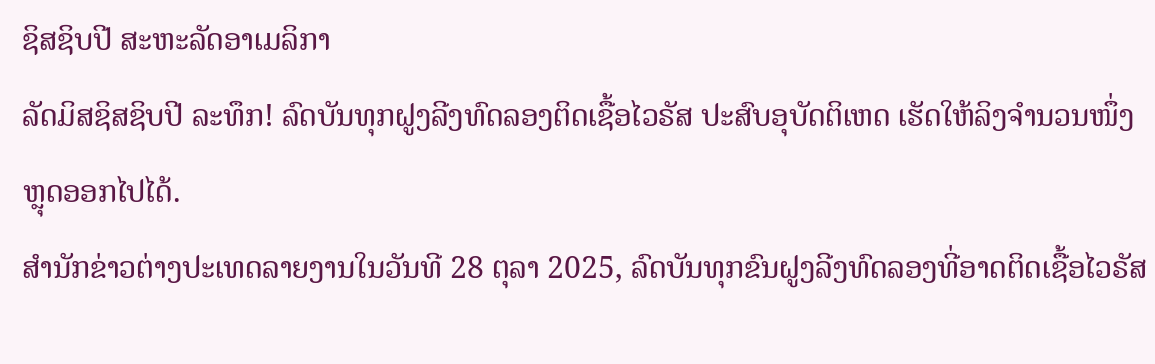ຊິສຊິບປີ ສະຫະລັດອາເມລິກາ
ລັດມິສຊິສຊິບປີ ລະທຶກ! ລົດບັນທຸກຝູງລີງທົດລອງຕິດເຊື້ອໄວຣັສ ປະສົບອຸບັດຕິເຫດ ເຮັດໃຫ້ລິງຈຳນວນໜຶ່ງຫຼຸດອອກໄປໄດ້.
ສຳນັກຂ່າວຕ່າງປະເທດລາຍງານໃນວັນທີ 28 ຕຸລາ 2025, ລົດບັນທຸກຂົນຝູງລີງທົດລອງທີ່ອາດຕິດເຊື້ອໄວຣັສ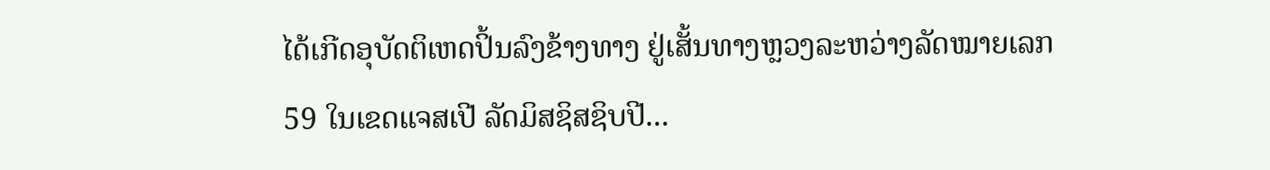ໄດ້ເກີດອຸບັດຕິເຫດປິ້ນລົງຂ້າງທາງ ຢູ່ເສັ້ນທາງຫຼວງລະຫວ່າງລັດໝາຍເລກ 59 ໃນເຂດແຈສເປີ ລັດມິສຊິສຊິບປີ...